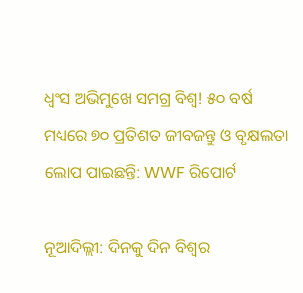ଧ୍ୱଂସ ଅଭିମୁଖେ ସମଗ୍ର ବିଶ୍ୱ! ୫୦ ବର୍ଷ ମଧ୍ୟରେ ୭୦ ପ୍ରତିଶତ ଜୀବଜନ୍ତୁ ଓ ବୃକ୍ଷଲତା ଲୋପ ପାଇଛନ୍ତି: WWF ରିପୋର୍ଟ

ନୂଆଦିଲ୍ଲୀ: ଦିନକୁ ଦିନ ବିଶ୍ୱର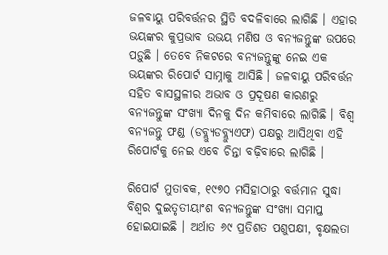ଜଳବାୟୁ ପରିବର୍ତ୍ତନର ସ୍ଥିତି ବଦଳିବାରେ ଲାଗିଛି । ଏହାର ଭୟଙ୍କର କୁପ୍ରଭାବ ଉଭୟ ମଣିଷ ଓ ବନ୍ୟଜନ୍ତୁଙ୍କ ଉପରେ ପଡ଼ୁଛି । ତେବେ ନିକଟରେ ବନ୍ୟଜନ୍ତୁଙ୍କୁ ନେଇ ଏକ ଭୟଙ୍କର ରିପୋର୍ଟ ସାମ୍ନାକୁ ଆସିଛି । ଜଳବାୟୁ ପରିବର୍ତ୍ତନ ସହିତ ବାସସ୍ଥଳୀର ଅଭାବ ଓ ପ୍ରଦୂଷଣ କାରଣରୁ ବନ୍ୟଜନ୍ତୁଙ୍କ ସଂଖ୍ୟା ଦିନକୁ ଦିନ କମିବାରେ ଲାଗିଛି । ବିଶ୍ୱ ବନ୍ୟଜନ୍ତୁ ଫଣ୍ଡ (ଡବ୍ଲ୍ୟୁଡବ୍ଲ୍ୟୁଏଫ) ପକ୍ଷରୁ ଆସିଥିବା ଏହି ରିପୋର୍ଟକୁ ନେଇ ଏବେ ଚିନ୍ତା ବଢ଼ିବାରେ ଲାଗିଛି ।

ରିପୋର୍ଟ ମୁତାବକ, ୧୯୭୦ ମସିହାଠାରୁ ବର୍ତ୍ତମାନ ସୁଦ୍ଧା ବିଶ୍ୱର ଦୁଇତୃତୀୟାଂଶ ବନ୍ୟଜନ୍ତୁଙ୍କ ସଂଖ୍ୟା ସମାପ୍ତ ହୋଇଯାଇଛି । ଅର୍ଥାତ ୬୯ ପ୍ରତିଶତ ପଶୁପକ୍ଷୀ, ବୃକ୍ଷଲତା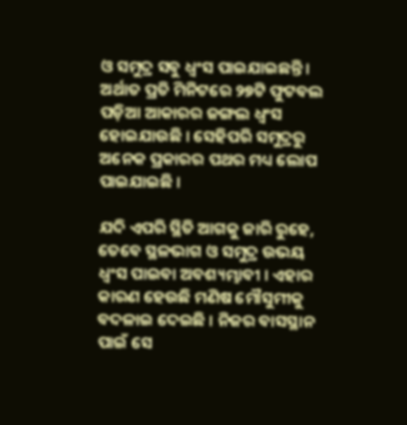ଓ ସମୁଦ୍ର ସବୁ ଧ୍ୱଂସ ପାଇଯାଇଛନ୍ତି । ଅର୍ଥାତ ପ୍ରତି ମିନିଟରେ ୨୭ଟି ଫୁଟବଲ ପଡ଼ିଆ ଆକାରର ଜଙ୍ଗଲ ଧ୍ୱଂସ ହୋଇଯାଉଛି । ସେହିପରି ସମୁଦ୍ରରୁ ଅନେକ ପ୍ରକାରର ପଥର ମଧ୍ୟ ଲୋପ ପାଇଯାଇଛି ।

ଯଦି ଏପରି ସ୍ଥିତି ଆଗକୁ ଜାରି ରୁହେ, ତେବେ ସ୍ଥଳଭାଗ ଓ ସମୁଦ୍ର ଉଭୟ ଧ୍ୱଂସ ପାଇବା ଅବଶ୍ୟମ୍ଭାବୀ । ଏହାର କାରଣ ହେଉଛି ମଣିଷ ମୌସୁମୀକୁ ବଦଳାଇ ଦେଇଛି । ନିଜର ବାସସ୍ଥାନ ପାଇଁ ସେ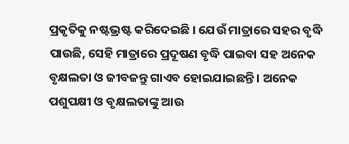ପ୍ରକୃତିକୁ ନଷ୍ଟଭ୍ରଷ୍ଟ କରିଦେଇଛି । ଯେଉଁ ମାତ୍ରାରେ ସହର ବୃଦ୍ଧି ପାଉଛି, ସେହି ମାତ୍ରାରେ ପ୍ରଦୂଷଣ ବୃଦ୍ଧି ପାଇବା ସହ ଅନେକ ବୃକ୍ଷଲତା ଓ ଜୀବଜନ୍ତୁ ଗାଏବ ହୋଇଯାଇଛନ୍ତି । ଅନେକ ପଶୁପକ୍ଷୀ ଓ ବୃକ୍ଷଲତାଙ୍କୁ ଆଉ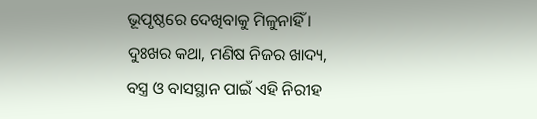ଭୂପୃଷ୍ଠରେ ଦେଖିବାକୁ ମିଳୁନାହିଁ । ଦୁଃଖର କଥା, ମଣିଷ ନିଜର ଖାଦ୍ୟ, ବସ୍ତ୍ର ଓ ବାସସ୍ଥାନ ପାଇଁ ଏହି ନିରୀହ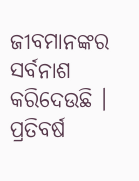ଜୀବମାନଙ୍କର ସର୍ବନାଶ କରିଦେଉଛି । ପ୍ରତିବର୍ଷ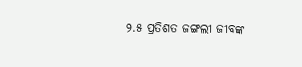୨.୫ ପ୍ରତିଶତ ଜଙ୍ଗଲୀ ଜୀବଙ୍କ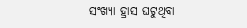ସଂଖ୍ୟା ହ୍ରାସ ଘଟୁଥିବା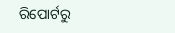ରିପୋର୍ଟରୁ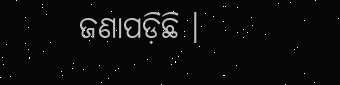ଜଣାପଡ଼ିଛି ।